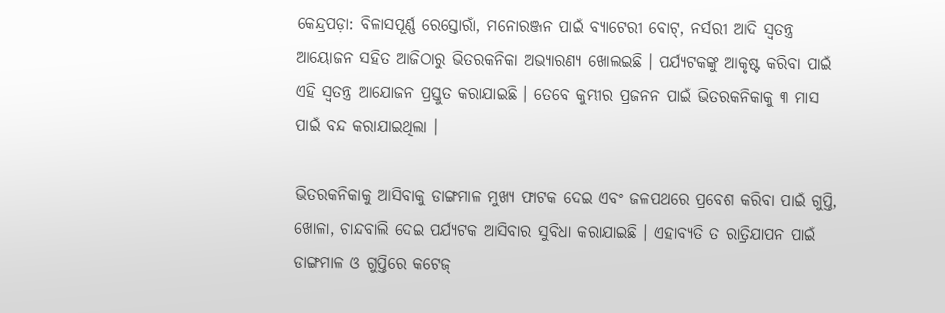କେନ୍ଦ୍ରପଡ଼ା: ବିଳାସପୂର୍ଣ୍ଣ ରେସ୍ତୋରାଁ, ମନୋରଞ୍ଜନ ପାଇଁ ବ୍ୟାଟେରୀ ବୋଟ୍, ନର୍ସରୀ ଆଦି ସ୍ୱତନ୍ତ୍ର ଆୟୋଜନ ସହିତ ଆଜିଠାରୁ ଭିତରକନିକା ଅଭ୍ୟାରଣ୍ୟ ଖୋଲଇଛି । ପର୍ଯ୍ୟଟକଙ୍କୁ ଆକୃଷ୍ଟ କରିବା ପାଇଁ ଏହି ସ୍ୱତନ୍ତ୍ର ଆଯୋଜନ ପ୍ରସ୍ତୁତ କରାଯାଇଛି । ତେବେ କୁମ୍ଭୀର ପ୍ରଜନନ ପାଇଁ ଭିତରକନିକାକୁ ୩ ମାସ ପାଇଁ ବନ୍ଦ କରାଯାଇଥିଲା ।

ଭିତରକନିକାକୁ ଆସିବାକୁ ଡାଙ୍ଗମାଳ ମୁଖ୍ୟ ଫାଟକ ଦେଇ ଏବଂ ଜଳପଥରେ ପ୍ରବେଶ କରିବା ପାଇଁ ଗୁପ୍ତି, ଖୋଳା, ଚାନ୍ଦବାଲି ଦେଇ ପର୍ଯ୍ୟଟକ ଆସିବାର ସୁବିଧା କରାଯାଇଛି । ଏହାବ୍ୟତି ତ ରାତ୍ରିଯାପନ ପାଇଁ ଡାଙ୍ଗମାଳ ଓ ଗୁପ୍ତିରେ କଟେଜ୍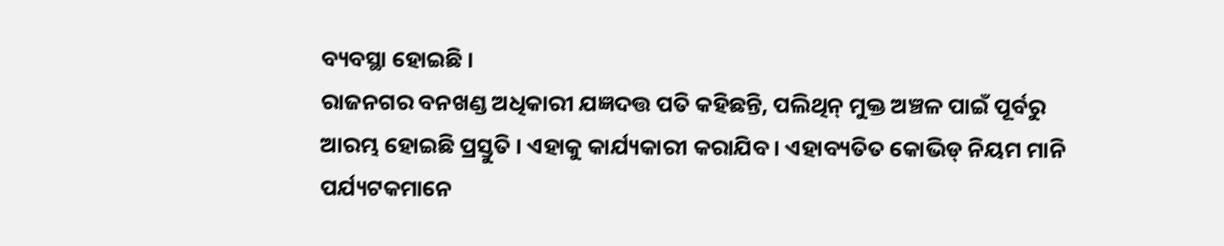ବ୍ୟବସ୍ଥା ହୋଇଛି ।
ରାଜନଗର ବନଖଣ୍ଡ ଅଧିକାରୀ ଯଜ୍ଞଦତ୍ତ ପତି କହିଛନ୍ତି, ପଲିଥିନ୍ ମୁକ୍ତ ଅଞ୍ଚଳ ପାଇଁ ପୂର୍ବରୁ ଆରମ୍ଭ ହୋଇଛି ପ୍ରସ୍ତୁତି । ଏହାକୁ କାର୍ଯ୍ୟକାରୀ କରାଯିବ । ଏହାବ୍ୟତିତ କୋଭିଡ୍ ନିୟମ ମାନି ପର୍ଯ୍ୟଟକମାନେ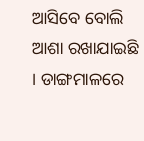ଆସିବେ ବୋଲି ଆଶା ରଖାଯାଇଛି । ଡାଙ୍ଗମାଳରେ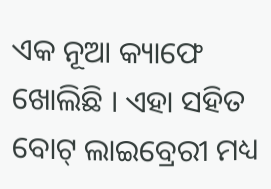ଏକ ନୂଆ କ୍ୟାଫେ ଖୋଲିଛି । ଏହା ସହିତ ବୋଟ୍ ଲାଇବ୍ରେରୀ ମଧ୍ୟ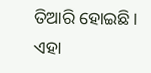ତିଆରି ହୋଇଛି । ଏହା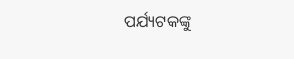ପର୍ଯ୍ୟଟକଙ୍କୁ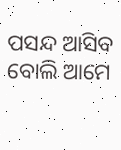ପସନ୍ଦ ଆସିବ ବୋଲି ଆମେ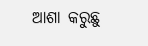ଆଶା କରୁଛୁ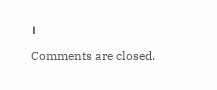।

Comments are closed.